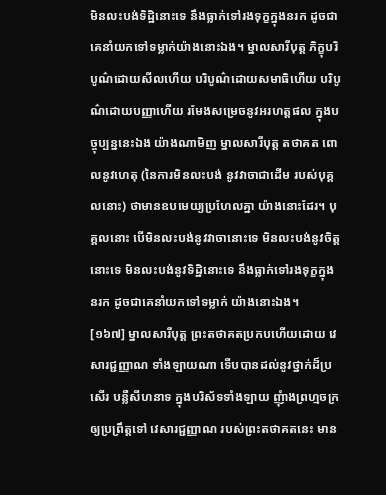មិនលះបង់ទិដ្ឋិនោះទេ នឹងធ្លាក់ទៅរងទុក្ខក្នុងនរក ដូចជាគេនាំយកទៅទម្លាក់យ៉ាងនោះឯង។ ម្នាលសារីបុត្ត ភិក្ខុបរិបូណ៌ដោយសីលហើយ បរិបូណ៌ដោយសមាធិហើយ បរិបូណ៌ដោយបញ្ញាហើយ រមែងសម្រេចនូវអរហត្តផល ក្នុងបច្ចុប្បន្ននេះឯង យ៉ាងណាមិញ ម្នាលសារីបុត្ត តថាគត ពោលនូវហេតុ (នៃការមិនលះបង់ នូវវាចាជាដើម របស់បុគ្គលនោះ) ថាមានឧបមេយ្យប្រហែលគ្នា យ៉ាងនោះដែរ។ បុគ្គលនោះ បើមិនលះបង់នូវវាចានោះទេ មិនលះបង់នូវចិត្តនោះទេ មិនលះបង់នូវទិដ្ឋិនោះទេ នឹងធ្លាក់ទៅរងទុក្ខក្នុងនរក ដូចជាគេនាំយកទៅទម្លាក់ យ៉ាងនោះឯង។
[១៦៧] ម្នាលសារីបុត្ត ព្រះតថាគតប្រកបហើយដោយ វេសារជ្ជញ្ញាណ ទាំងឡាយណា ទើបបានដល់នូវថ្នាក់ដ៏ប្រសើរ បន្លឺសីហនាទ ក្នុងបរិស័ទទាំងឡាយ ញុំាងព្រហ្មចក្រ ឲ្យប្រព្រឹត្តទៅ វេសារជ្ជញ្ញាណ របស់ព្រះតថាគតនេះ មាន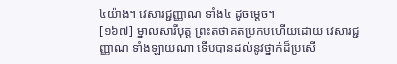៤យ៉ាង។ វេសារជ្ជញ្ញាណ ទាំង៤ ដូចម្តេច។
[១៦៧] ម្នាលសារីបុត្ត ព្រះតថាគតប្រកបហើយដោយ វេសារជ្ជញ្ញាណ ទាំងឡាយណា ទើបបានដល់នូវថ្នាក់ដ៏ប្រសើ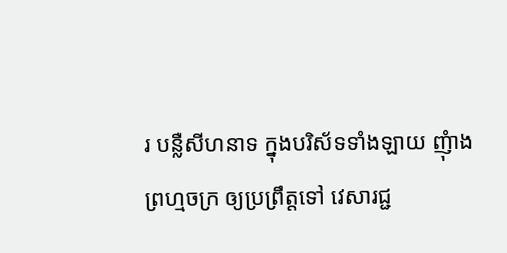រ បន្លឺសីហនាទ ក្នុងបរិស័ទទាំងឡាយ ញុំាងព្រហ្មចក្រ ឲ្យប្រព្រឹត្តទៅ វេសារជ្ជ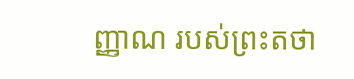ញ្ញាណ របស់ព្រះតថា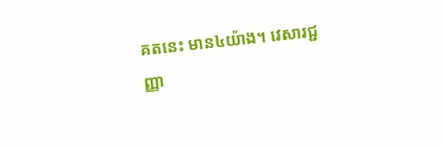គតនេះ មាន៤យ៉ាង។ វេសារជ្ជញ្ញា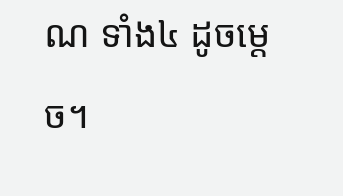ណ ទាំង៤ ដូចម្តេច។